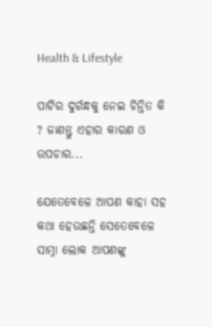Health & Lifestyle

ପାଟିର ଦୁର୍ଗନ୍ଧକୁ ନେଇ ଚିନ୍ତିତ କି ? ଜାଣନ୍ତୁ ଏହାର କାରଣ ଓ ଉପଚାର...

ଯେତେବେଳେ ଆପଣ କାହା ସହ କଥା ହେଉଛନ୍ତି ସେତେବେଳେ ସାମ୍ନା ଲୋକ ଆପଣଙ୍କୁ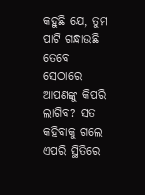କହୁଛି ଯେ, ତୁମ ପାଟି ଗନ୍ଧାଉଛି ତେବେ ସେଠାରେ ଆପଣଙ୍କୁ କିପରି ଲାଗିବ? ସତ କହିବାକୁ ଗଲେ ଏପରି ସ୍ଥିତିରେ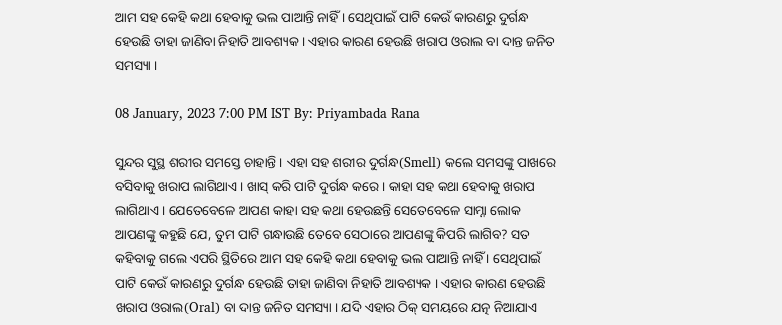ଆମ ସହ କେହି କଥା ହେବାକୁ ଭଲ ପାଆନ୍ତି ନାହିଁ । ସେଥିପାଇଁ ପାଟି କେଉଁ କାରଣରୁ ଦୁର୍ଗନ୍ଧ ହେଉଛି ତାହା ଜାଣିବା ନିହାତି ଆବଶ୍ୟକ । ଏହାର କାରଣ ହେଉଛି ଖରାପ ଓରାଲ ବା ଦାନ୍ତ ଜନିତ ସମସ୍ୟା ।

08 January, 2023 7:00 PM IST By: Priyambada Rana

ସୁନ୍ଦର ସୁସ୍ଥ ଶରୀର ସମସ୍ତେ ଚାହାନ୍ତି । ଏହା ସହ ଶରୀର ଦୁର୍ଗନ୍ଧ(Smell) କଲେ ସମସଙ୍କୁ ପାଖରେ ବସିବାକୁ ଖରାପ ଲାଗିଥାଏ । ଖାସ୍ କରି ପାଟି ଦୁର୍ଗନ୍ଧ କରେ । କାହା ସହ କଥା ହେବାକୁ ଖରାପ ଲାଗିଥାଏ । ଯେତେବେଳେ ଆପଣ କାହା ସହ କଥା ହେଉଛନ୍ତି ସେତେବେଳେ ସାମ୍ନା ଲୋକ ଆପଣଙ୍କୁ କହୁଛି ଯେ, ତୁମ ପାଟି ଗନ୍ଧାଉଛି ତେବେ ସେଠାରେ ଆପଣଙ୍କୁ କିପରି ଲାଗିବ? ସତ କହିବାକୁ ଗଲେ ଏପରି ସ୍ଥିତିରେ ଆମ ସହ କେହି କଥା ହେବାକୁ ଭଲ ପାଆନ୍ତି ନାହିଁ । ସେଥିପାଇଁ ପାଟି କେଉଁ କାରଣରୁ ଦୁର୍ଗନ୍ଧ ହେଉଛି ତାହା ଜାଣିବା ନିହାତି ଆବଶ୍ୟକ । ଏହାର କାରଣ ହେଉଛି ଖରାପ ଓରାଲ(Oral) ବା ଦାନ୍ତ ଜନିତ ସମସ୍ୟା । ଯଦି ଏହାର ଠିକ୍ ସମୟରେ ଯତ୍ନ ନିଆଯାଏ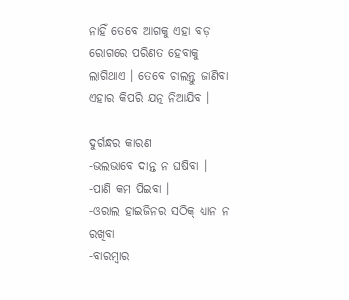ନାହିଁ ତେବେ ଆଗକୁ ଏହା ବଡ଼ ରୋଗରେ ପରିଣତ ହେବାକୁ ଲାଗିଥାଏ । ତେବେ ଚାଲନ୍ତୁ ଜାଣିବା ଏହାର କିପରି ଯତ୍ନ ନିଆଯିବ ।

ଦୁର୍ଗନ୍ଧର କାରଣ
-ଭଲଭାବେ ଦାନ୍ତ ନ ଘଷିବା ।
-ପାଣି କମ ପିଇବା ।
-ଓରାଲ ହାଇଜିନର ସଠିକ୍ ଧ୍ୟାନ ନ ରଖିବା
-ବାରମ୍ବାର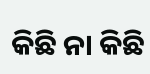କିଛି ନା କିଛି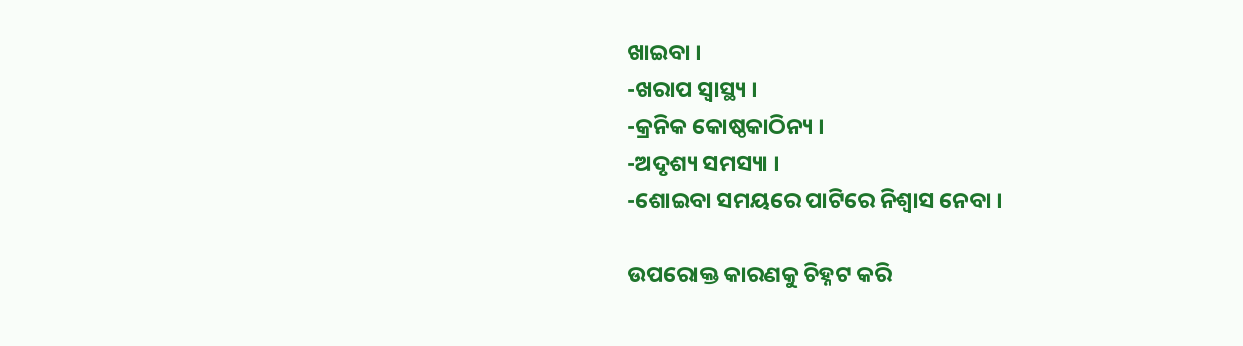ଖାଇବା ।
-ଖରାପ ସ୍ୱାସ୍ଥ୍ୟ ।
-କ୍ରନିକ କୋଷ୍ଠକାଠିନ୍ୟ ।
-ଅଦୃଶ୍ୟ ସମସ୍ୟା ।
-ଶୋଇବା ସମୟରେ ପାଟିରେ ନିଶ୍ୱାସ ନେବା ।

ଉପରୋକ୍ତ କାରଣକୁ ଚିହ୍ନଟ କରି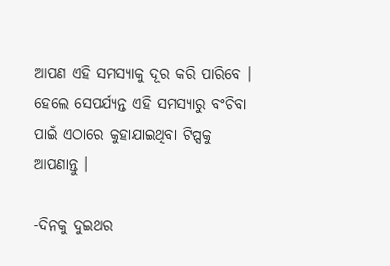ଆପଣ ଏହି ସମସ୍ୟାକୁ ଦୂର କରି ପାରିବେ । ହେଲେ ସେପର୍ଯ୍ୟନ୍ତ ଏହି ସମସ୍ୟାରୁ ବଂଚିବା ପାଇଁ ଏଠାରେ କୁହାଯାଇଥିବା ଟିପ୍ସକୁ ଆପଣାନ୍ତୁ ।

-ଦିନକୁ ଦୁଇଥର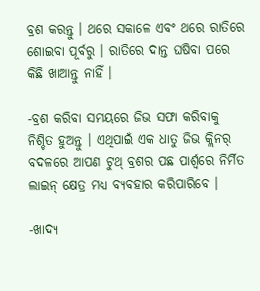ବ୍ରଶ କରନ୍ତୁ । ଥରେ ସକାଳେ ଏବଂ ଥରେ ରାତିରେ ଶୋଇବା ପୂର୍ବରୁ । ରାତିରେ ଦାନ୍ତ ଘଷିବା ପରେ କିଛି ଖାଆନ୍ତୁ ନାହିଁ ।

-ବ୍ରଶ କରିବା ସମୟରେ ଜିଭ ସଫା କରିବାକୁ ନିଶ୍ଚିତ ହୁଅନ୍ତୁ । ଏଥିପାଇଁ ଏକ ଧାତୁ ଜିଭ କ୍ଲିନର୍ ବଦଳରେ ଆପଣ ଟୁଥ୍ ବ୍ରଶର ପଛ ପାର୍ଶ୍ୱରେ ନିର୍ମିତ ଲାଇନ୍ କ୍ଷେତ୍ର ମଧ୍ୟ ବ୍ୟବହାର କରିପାରିବେ ।

-ଖାଦ୍ୟ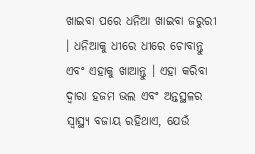ଖାଇବା ପରେ ଧନିଆ ଖାଇବା ଜରୁରୀ । ଧନିଆକୁ ଧୀରେ ଧୀରେ ଚୋବାନ୍ତୁ ଏବଂ ଏହାକୁ ଖାଆନ୍ତୁ । ଏହା କରିବା ଦ୍ୱାରା ହଜମ ଭଲ ଏବଂ ଅନ୍ତସ୍ଥଳର ସ୍ୱାସ୍ଥ୍ୟ ବଜାୟ ରହିଥାଏ, ଯେଉଁ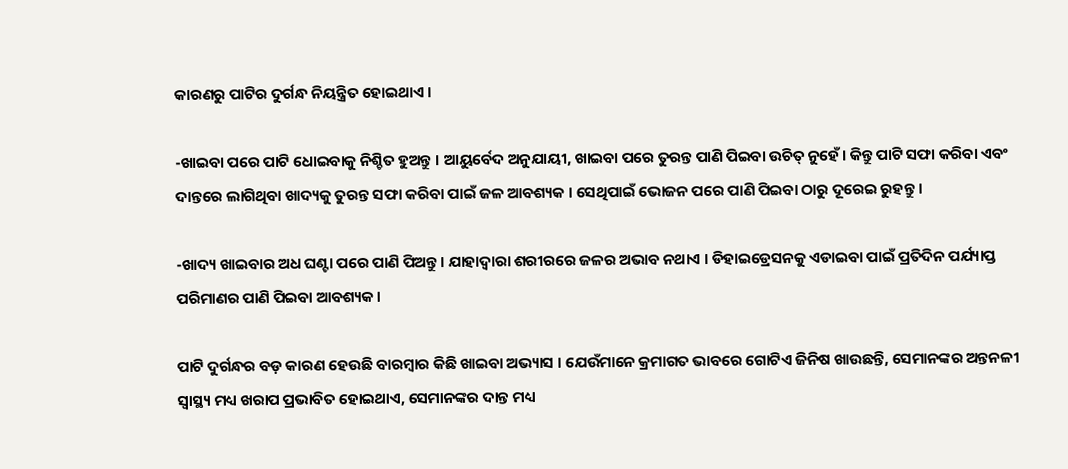କାରଣରୁ ପାଟିର ଦୁର୍ଗନ୍ଧ ନିୟନ୍ତ୍ରିତ ହୋଇଥାଏ ।

-ଖାଇବା ପରେ ପାଟି ଧୋଇବାକୁ ନିଶ୍ଚିତ ହୁଅନ୍ତୁ । ଆୟୁର୍ବେଦ ଅନୁଯାୟୀ, ଖାଇବା ପରେ ତୁରନ୍ତ ପାଣି ପିଇବା ଉଚିତ୍ ନୁହେଁ। କିନ୍ତୁ ପାଟି ସଫା କରିବା ଏବଂ ଦାନ୍ତରେ ଲାଗିଥିବା ଖାଦ୍ୟକୁ ତୁରନ୍ତ ସଫା କରିବା ପାଇଁ ଜଳ ଆବଶ୍ୟକ । ସେଥିପାଇଁ ଭୋଜନ ପରେ ପାଣି ପିଇବା ଠାରୁ ଦୂରେଇ ରୁହନ୍ତୁ ।

-ଖାଦ୍ୟ ଖାଇବାର ଅଧ ଘଣ୍ଟା ପରେ ପାଣି ପିଅନ୍ତୁ । ଯାହାଦ୍ୱାରା ଶରୀରରେ ଜଳର ଅଭାବ ନଥାଏ । ଡିହାଇଡ୍ରେସନକୁ ଏଡାଇବା ପାଇଁ ପ୍ରତିଦିନ ପର୍ଯ୍ୟାପ୍ତ ପରିମାଣର ପାଣି ପିଇବା ଆବଶ୍ୟକ ।

ପାଟି ଦୁର୍ଗନ୍ଧର ବଡ଼ କାରଣ ହେଉଛି ବାରମ୍ବାର କିଛି ଖାଇବା ଅଭ୍ୟାସ । ଯେଉଁମାନେ କ୍ରମାଗତ ଭାବରେ ଗୋଟିଏ ଜିନିଷ ଖାଉଛନ୍ତି, ସେମାନଙ୍କର ଅନ୍ତନଳୀ ସ୍ୱାସ୍ଥ୍ୟ ମଧ୍ୟ ଖରାପ ପ୍ରଭାବିତ ହୋଇଥାଏ, ସେମାନଙ୍କର ଦାନ୍ତ ମଧ୍ୟ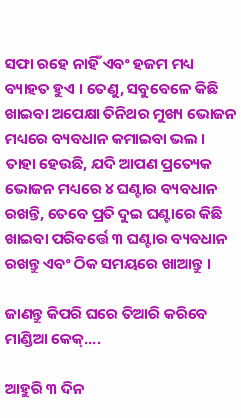ସଫା ରହେ ନାହିଁ ଏବଂ ହଜମ ମଧ୍ୟ ବ୍ୟାହତ ହୁଏ । ତେଣୁ, ସବୁବେଳେ କିଛି ଖାଇବା ଅପେକ୍ଷା ତିନିଥର ମୁଖ୍ୟ ଭୋଜନ ମଧ୍ୟରେ ବ୍ୟବଧାନ କମାଇବା ଭଲ । ତାହା ହେଉଛି, ଯଦି ଆପଣ ପ୍ରତ୍ୟେକ ଭୋଜନ ମଧ୍ୟରେ ୪ ଘଣ୍ଟାର ବ୍ୟବଧାନ ରଖନ୍ତି, ତେବେ ପ୍ରତି ଦୁଇ ଘଣ୍ଟାରେ କିଛି ଖାଇବା ପରିବର୍ତ୍ତେ ୩ ଘଣ୍ଟାର ବ୍ୟବଧାନ ରଖନ୍ତୁ ଏବଂ ଠିକ ସମୟରେ ଖାଆନ୍ତୁ ।

ଜାଣନ୍ତୁ କିପରି ଘରେ ତିଆରି କରିବେ ମାଣ୍ଡିଆ କେକ୍....

ଆହୁରି ୩ ଦିନ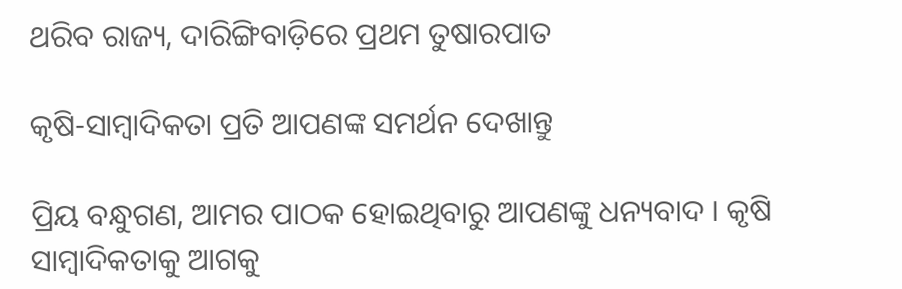ଥରିବ ରାଜ୍ୟ, ଦାରିଙ୍ଗିବାଡ଼ିରେ ପ୍ରଥମ ତୁଷାରପାତ

କୃଷି-ସାମ୍ବାଦିକତା ପ୍ରତି ଆପଣଙ୍କ ସମର୍ଥନ ଦେଖାନ୍ତୁ

ପ୍ରିୟ ବନ୍ଧୁଗଣ, ଆମର ପାଠକ ହୋଇଥିବାରୁ ଆପଣଙ୍କୁ ଧନ୍ୟବାଦ । କୃଷି ସାମ୍ବାଦିକତାକୁ ଆଗକୁ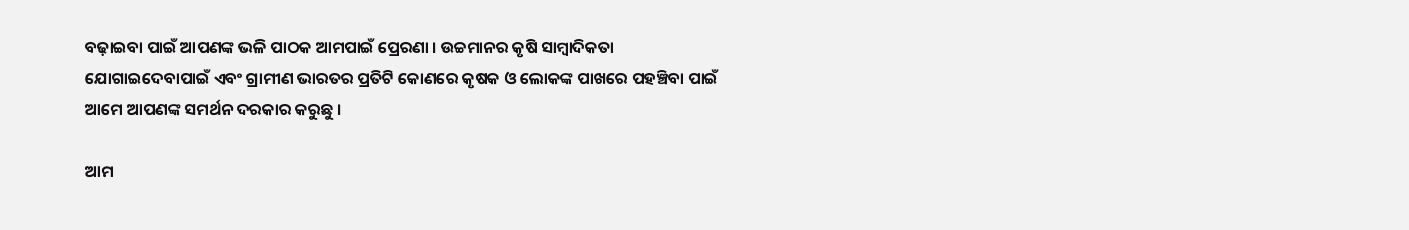ବଢ଼ାଇବା ପାଇଁ ଆପଣଙ୍କ ଭଳି ପାଠକ ଆମପାଇଁ ପ୍ରେରଣା । ଉଚ୍ଚମାନର କୃଷି ସାମ୍ବାଦିକତା ଯୋଗାଇଦେବାପାଇଁ ଏବଂ ଗ୍ରାମୀଣ ଭାରତର ପ୍ରତିଟି କୋଣରେ କୃଷକ ଓ ଲୋକଙ୍କ ପାଖରେ ପହଞ୍ଚିବା ପାଇଁ ଆମେ ଆପଣଙ୍କ ସମର୍ଥନ ଦରକାର କରୁଛୁ ।

ଆମ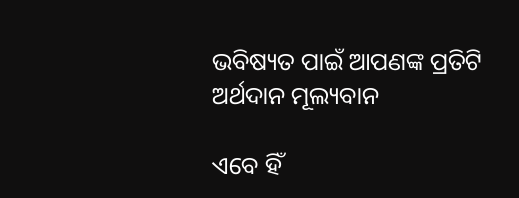ଭବିଷ୍ୟତ ପାଇଁ ଆପଣଙ୍କ ପ୍ରତିଟି ଅର୍ଥଦାନ ମୂଲ୍ୟବାନ

ଏବେ ହିଁ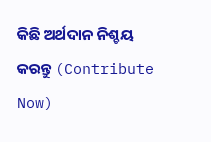କିଛି ଅର୍ଥଦାନ ନିଶ୍ଚୟ କରନ୍ତୁ (Contribute Now)